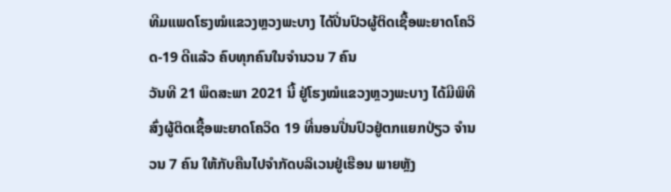ທີມແພດໂຮງໝໍແຂວງຫຼວງພະບາງ ໄດ້ປີ່ນປົວຜູ້ຕິດເຊື້ອພະຍາດໂຄວິດ-19 ດີແລ້ວ ຄົບທຸກຄົນໃນຈໍານວນ 7 ຄົນ
ວັນທີ 21 ພຶດສະພາ 2021 ນີ້ ຢູ່ໂຮງໝໍແຂວງຫຼວງພະບາງ ໄດ້ມີພິທີສົ່ງຜູ້ຕິດເຊື້ອພະຍາດໂຄວິດ 19 ທີ່ນອນປີ່ນປົວຢູ່ຕກແຍກປ່ຽວ ຈໍານວນ 7 ຄົນ ໃຫ້ກັບຄືນໄປຈໍາກັດບລິເວນຢູ່ເຮືອນ ພາຍຫຼັງ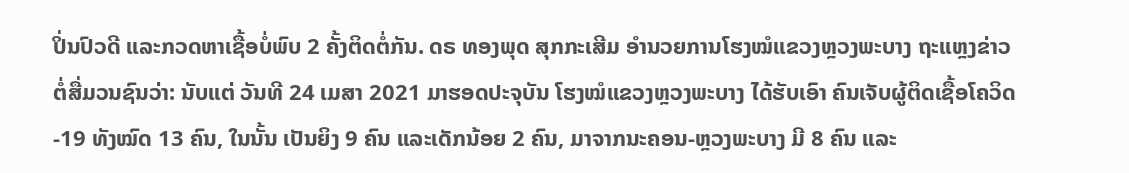ປິ່ນປົວດີ ແລະກວດຫາເຊື້ອບໍ່ພົບ 2 ຄັ້ງຕິດຕໍ່ກັນ. ດຣ ທອງພຸດ ສຸກກະເສີມ ອໍານວຍການໂຮງໝໍແຂວງຫຼວງພະບາງ ຖະແຫຼງຂ່າວຕໍ່ສື່ມວນຊົນວ່າ: ນັບແຕ່ ວັນທີ 24 ເມສາ 2021 ມາຮອດປະຈຸບັນ ໂຮງໝໍແຂວງຫຼວງພະບາງ ໄດ້ຮັບເອົາ ຄົນເຈັບຜູ້ຕິດເຊື້ອໂຄວິດ-19 ທັງໝົດ 13 ຄົນ, ໃນນັ້ນ ເປັນຍິງ 9 ຄົນ ແລະເດັກນ້ອຍ 2 ຄົນ, ມາຈາກນະຄອນ-ຫຼວງພະບາງ ມີ 8 ຄົນ ແລະ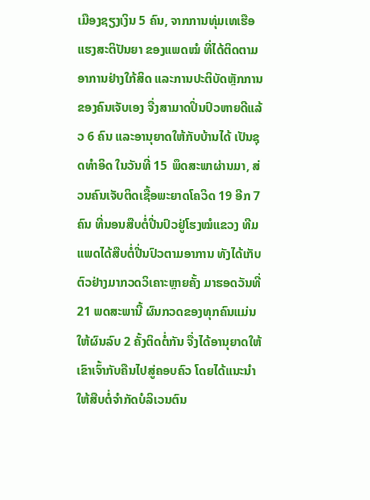ເມືອງຊຽງເງິນ 5 ຄົນ, ຈາກການທຸ່ມເທເຮືອແຮງສະຕິປັນຍາ ຂອງແພດໝໍ ທີ່ໄດ້ຕິດຕາມອາການຢ່າງໃກ້ສິດ ແລະການປະຕິບັດຫຼັກການຂອງຄົນເຈັບເອງ ຈື່ງສາມາດປິ່ນປົວຫາຍດີແລ້ວ 6 ຄົນ ແລະອານຸຍາດໃຫ້ກັບບ້ານໄດ້ ເປັນຊຸດທຳອິດ ໃນວັນທີ່ 15 ພຶດສະພາຜ່ານມາ, ສ່ວນຄົນເຈັບຕິດເຊື້ອພະຍາດໂຄວິດ 19 ອີກ 7 ຄົນ ທີ່ນອນສືບຕໍ່ປີ່ນປົວຢູ່ໂຮງໝໍແຂວງ ທີມແພດໄດ້ສືບຕໍ່ປີ່ນປົວຕາມອາການ ທັງໄດ້ເກັບຕົວຢ່າງມາກວດວິເຄາະຫຼາຍຄັ້ງ ມາຮອດວັນທີ່ 21 ພດສະພານີ້ ຜົນກວດຂອງທຸກຄົນແມ່ນໃຫ້ຜົນລົບ 2 ຄັ້ງຕິດຕໍ່ກັນ ຈື່ງໄດ້ອານຸຍາດໃຫ້ເຂົາເຈົ້າກັບຄືນໄປສູ່ຄອບຄົວ ໂດຍໄດ້ແນະນຳໃຫ້ສືບຕໍ່ຈຳກັດບໍລິເວນຕົນ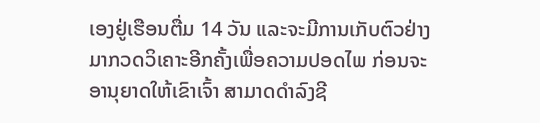ເອງຢູ່ເຮືອນຕື່ມ 14 ວັນ ແລະຈະມີການເກັບຕົວຢ່າງມາກວດວິເຄາະອີກຄັ້ງເພື່ອຄວາມປອດໄພ ກ່ອນຈະອານຸຍາດໃຫ້ເຂົາເຈົ້າ ສາມາດດຳລົງຊີ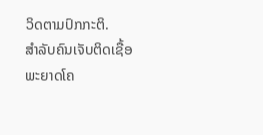ວິດຕາມປົກກະຕິ.
ສໍາລັບຄົນເຈັບຕິດເຊື້ອພະຍາດໂຄ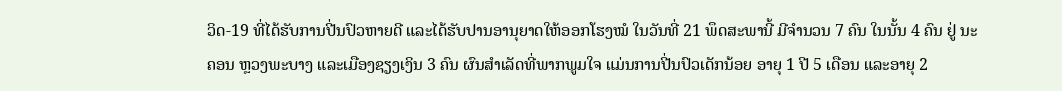ວິດ-19 ທີ່ໄດ້ຮັບການປີ່ນປົວຫາຍດີ ແລະໄດ້ຮັບປານອານຸຍາດໃຫ້ອອກໂຮງໝໍ ໃນວັນທີ່ 21 ພຶດສະພານີ້ ມີຈຳນວນ 7 ຄົນ ໃນນັ້ນ 4 ຄົນ ຢູ່ ນະຄອນ ຫຼວງພະບາງ ແລະເມືອງຊຽງເງິນ 3 ຄົນ ຜົນສຳເລັດທີ່ພາກພູມໃຈ ແມ່ນການປີ່ນປົວເດັກນ້ອຍ ອາຍຸ 1 ປີ 5 ເດືອນ ແລະອາຍຸ 2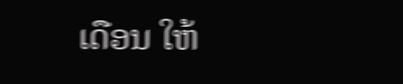ເດືອນ ໃຫ້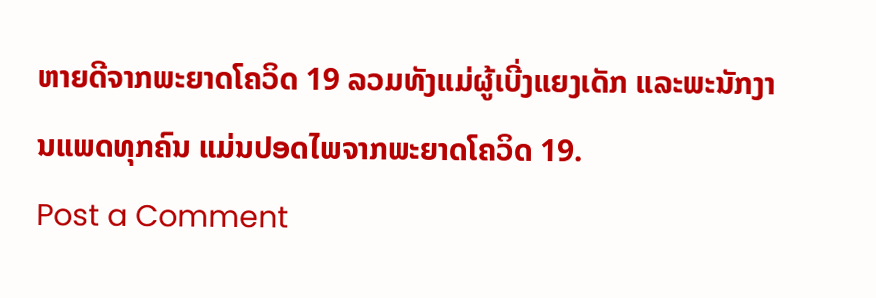ຫາຍດີຈາກພະຍາດໂຄວິດ 19 ລວມທັງແມ່ຜູ້ເບີ່ງແຍງເດັກ ແລະພະນັກງານແພດທຸກຄົນ ແມ່ນປອດໄພຈາກພະຍາດໂຄວິດ 19.
Post a Comment